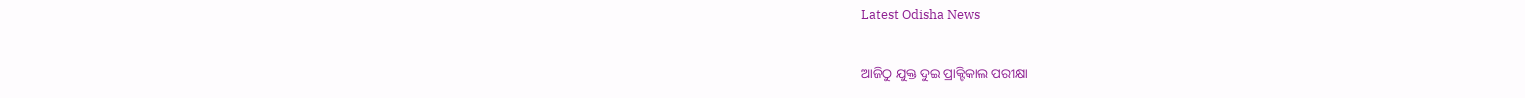Latest Odisha News

ଆଜିଠୁ ଯୁକ୍ତ ଦୁଇ ପ୍ରାକ୍ଟିକାଲ ପରୀକ୍ଷା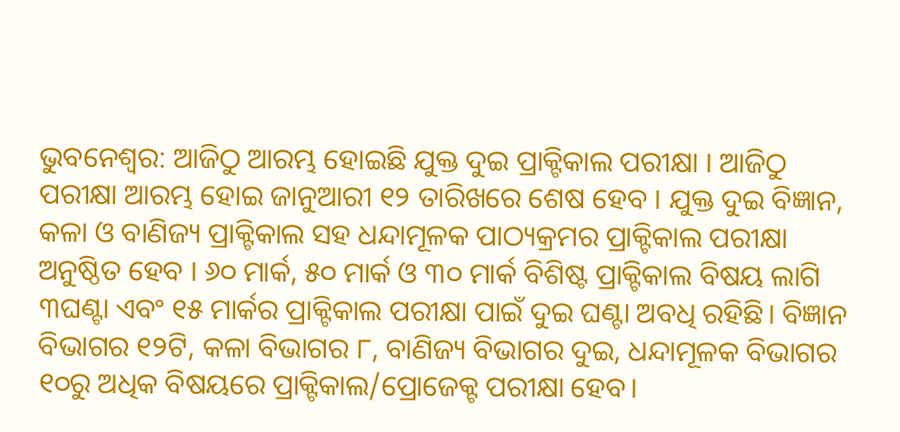ଭୁବନେଶ୍ଵର: ଆଜିଠୁ ଆରମ୍ଭ ହୋଇଛି ଯୁକ୍ତ ଦୁଇ ପ୍ରାକ୍ଟିକାଲ ପରୀକ୍ଷା । ଆଜିଠୁ ପରୀକ୍ଷା ଆରମ୍ଭ ହୋଇ ଜାନୁଆରୀ ୧୨ ତାରିଖରେ ଶେଷ ହେବ । ଯୁକ୍ତ ଦୁଇ ବିଜ୍ଞାନ, କଳା ଓ ବାଣିଜ୍ୟ ପ୍ରାକ୍ଟିକାଲ ସହ ଧନ୍ଦାମୂଳକ ପାଠ୍ୟକ୍ରମର ପ୍ରାକ୍ଟିକାଲ ପରୀକ୍ଷା ଅନୁଷ୍ଠିତ ହେବ । ୬୦ ମାର୍କ, ୫୦ ମାର୍କ ଓ ୩୦ ମାର୍କ ବିଶିଷ୍ଟ ପ୍ରାକ୍ଟିକାଲ ବିଷୟ ଲାଗି ୩ଘଣ୍ଟା ଏବଂ ୧୫ ମାର୍କର ପ୍ରାକ୍ଟିକାଲ ପରୀକ୍ଷା ପାଇଁ ଦୁଇ ଘଣ୍ଟା ଅବଧି ରହିଛି। ବିଜ୍ଞାନ ବିଭାଗର ୧୨ଟି, କଳା ବିଭାଗର ୮, ବାଣିଜ୍ୟ ବିଭାଗର ଦୁଇ, ଧନ୍ଦାମୂଳକ ବିଭାଗର ୧୦ରୁ ଅଧିକ ବିଷୟରେ ପ୍ରାକ୍ଟିକାଲ/ପ୍ରୋଜେକ୍ଟ ପରୀକ୍ଷା ହେବ।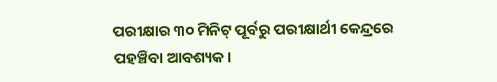ପରୀକ୍ଷାର ୩୦ ମିନିଟ୍‌ ପୂର୍ବରୁ ପରୀକ୍ଷାର୍ଥୀ କେନ୍ଦ୍ରରେ ପହଞ୍ଚିବା ଆବଶ୍ୟକ।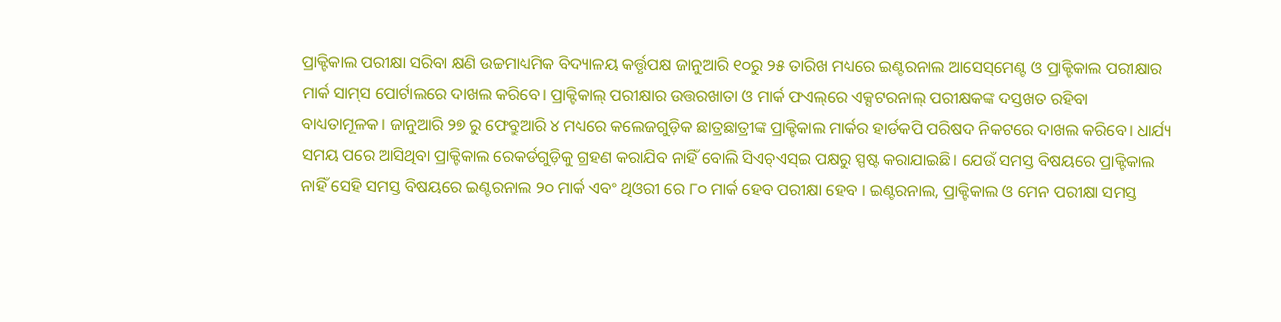ପ୍ରାକ୍ଟିକାଲ ପରୀକ୍ଷା ସରିବା କ୍ଷଣି ଉଚ୍ଚମାଧ୍ୟମିକ ବିଦ୍ୟାଳୟ କର୍ତ୍ତୃପକ୍ଷ ଜାନୁଆରି ୧୦ରୁ ୨୫ ତାରିଖ ମଧ୍ୟରେ ଇଣ୍ଟରନାଲ ଆସେସ୍‌ମେଣ୍ଟ ଓ ପ୍ରାକ୍ଟିକାଲ ପରୀକ୍ଷାର ମାର୍କ ସାମ୍‌ସ ପୋର୍ଟାଲରେ ଦାଖଲ କରିବେ। ପ୍ରାକ୍ଟିକାଲ୍‌ ପରୀକ୍ଷାର ଉତ୍ତରଖାତା ଓ ମାର୍କ ଫଏଲ୍‌ରେ ଏକ୍ସଟରନାଲ୍‌ ପରୀକ୍ଷକଙ୍କ ଦସ୍ତଖତ ରହିବା ବାଧ୍ୟତାମୂଳକ। ଜାନୁଆରି ୨୭ ରୁ ଫେବ୍ରୁଆରି ୪ ମଧ୍ୟରେ କଲେଜଗୁଡ଼ିକ ଛାତ୍ରଛାତ୍ରୀଙ୍କ ପ୍ରାକ୍ଟିକାଲ ମାର୍କର ହାର୍ଡକପି ପରିଷଦ ନିକଟରେ ଦାଖଲ କରିବେ। ଧାର୍ଯ୍ୟ ସମୟ ପରେ ଆସିଥିବା ପ୍ରାକ୍ଟିକାଲ ରେକର୍ଡଗୁଡ଼ିକୁ ଗ୍ରହଣ କରାଯିବ ନାହିଁ ବୋଲି ସିଏଚ୍‌ଏସ୍‌ଇ ପକ୍ଷରୁ ସ୍ପଷ୍ଟ କରାଯାଇଛି। ଯେଉଁ ସମସ୍ତ ବିଷୟରେ ପ୍ରାକ୍ଟିକାଲ ନାହିଁ ସେହି ସମସ୍ତ ବିଷୟରେ ଇଣ୍ଟରନାଲ ୨୦ ମାର୍କ ଏବଂ ଥିଓରୀ ରେ ୮୦ ମାର୍କ ହେବ ପରୀକ୍ଷା ହେବ । ଇଣ୍ଟରନାଲ, ପ୍ରାକ୍ଟିକାଲ ଓ ମେନ ପରୀକ୍ଷା ସମସ୍ତ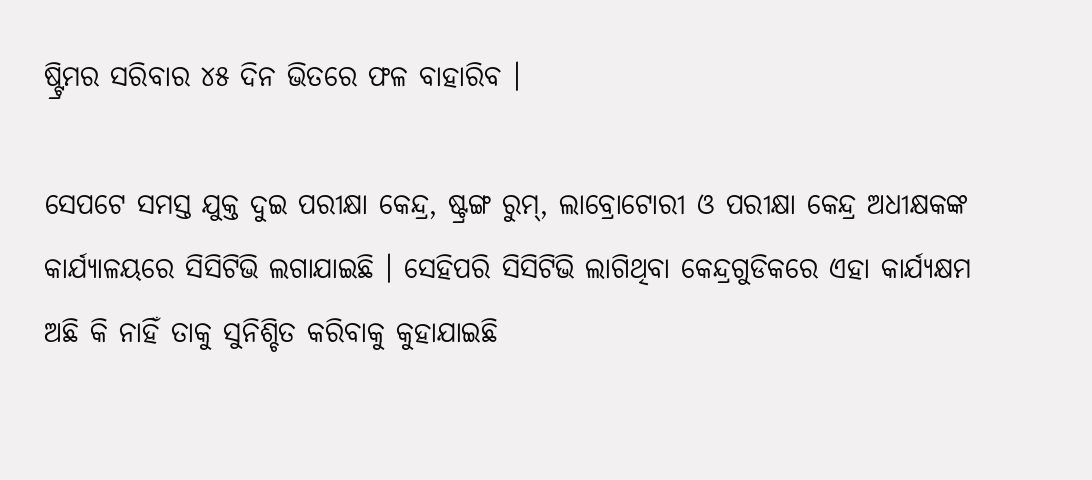ଷ୍ଟ୍ରିମର ସରିବାର ୪୫ ଦିନ ଭିତରେ ଫଳ ବାହାରିବ ।

ସେପଟେ ସମସ୍ତ ଯୁକ୍ତ ଦୁଇ ପରୀକ୍ଷା କେନ୍ଦ୍ର, ଷ୍ଟ୍ରଙ୍ଗ ରୁମ୍, ଲାବ୍ରୋଟୋରୀ ଓ ପରୀକ୍ଷା କେନ୍ଦ୍ର ଅଧୀକ୍ଷକଙ୍କ କାର୍ଯ୍ୟାଳୟରେ ସିସିଟିଭି ଲଗାଯାଇଛି । ସେହିପରି ସିସିଟିଭି ଲାଗିଥିବା କେନ୍ଦ୍ରଗୁଡିକରେ ଏହା କାର୍ଯ୍ୟକ୍ଷମ ଅଛି କି ନାହିଁ ତାକୁ ସୁନିଶ୍ଚିତ କରିବାକୁ କୁହାଯାଇଛି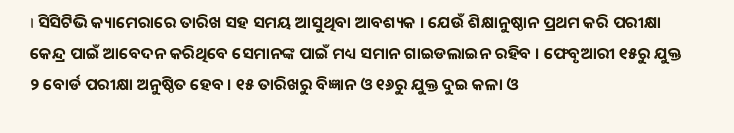। ସିସିଟିଭି କ୍ୟାମେରାରେ ତାରିଖ ସହ ସମୟ ଆସୁଥିବା ଆବଶ୍ୟକ । ଯେଉଁ ଶିକ୍ଷାନୁଷ୍ଠାନ ପ୍ରଥମ କରି ପରୀକ୍ଷା କେନ୍ଦ୍ର ପାଇଁ ଆବେଦନ କରିଥିବେ ସେମାନଙ୍କ ପାଇଁ ମଧ୍ୟ ସମାନ ଗାଇଡଲାଇନ ରହିବ । ଫେବୃଆରୀ ୧୫ରୁ ଯୁକ୍ତ ୨ ବୋର୍ଡ ପରୀକ୍ଷା ଅନୁଷ୍ଠିତ ହେବ । ୧୫ ତାରିଖରୁ ବିଜ୍ଞାନ ଓ ୧୬ରୁ ଯୁକ୍ତ ଦୁଇ କଳା ଓ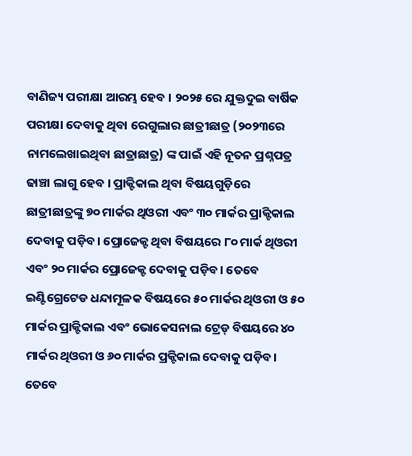ବାଣିଜ୍ୟ ପରୀକ୍ଷା ଆରମ୍ଭ ହେବ । ୨୦୨୫ ରେ ଯୁକ୍ତଦୁଇ ବାର୍ଷିକ ପରୀକ୍ଷା ଦେବାକୁ ଥିବା ରେଗୁଲାର ଛାତ୍ରୀଛାତ୍ର (୨୦୨୩ରେ ନାମଲେଖାଇଥିବା ଛାତ୍ରାଛାତ୍ର) ଙ୍କ ପାଇଁ ଏହି ନୂତନ ପ୍ରଶ୍ନପତ୍ର ଢାଞ୍ଚା ଲାଗୁ ହେବ । ପ୍ରାକ୍ଟିକାଲ ଥିବା ବିଷୟଗୁଡ଼ିରେ ଛାତ୍ରୀଛାତ୍ରଙ୍କୁ ୭୦ ମାର୍କର ଥିଓରୀ ଏବଂ ୩୦ ମାର୍କର ପ୍ରାକ୍ଟିକାଲ ଦେବାକୁ ପଡ଼ିବ। ପ୍ରୋଜେକ୍ଟ ଥିବା ବିଷୟରେ ୮୦ ମାର୍କ ଥିଓରୀ ଏବଂ ୨୦ ମାର୍କର ପ୍ରୋଜେକ୍ଟ ଦେବାକୁ ପଡ଼ିବ। ତେବେ ଇଣ୍ଟିଗ୍ରେଟେଡ ଧନ୍ଦାମୂଳକ ବିଷୟରେ ୫୦ ମାର୍କର ଥିଓରୀ ଓ ୫୦ ମାର୍କର ପ୍ରାକ୍ଟିକାଲ ଏବଂ ଭୋକେସନାଲ ଟ୍ରେଡ୍ ବିଷୟରେ ୪୦ ମାର୍କର ଥିଓରୀ ଓ ୬୦ ମାର୍କର ପ୍ରକ୍ଟିକାଲ ଦେବାକୁ ପଡ଼ିବ। ତେବେ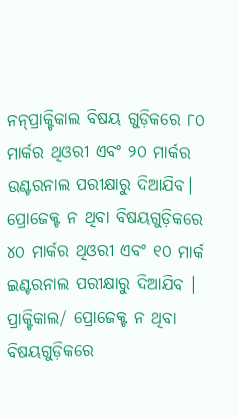ନନ୍‌ପ୍ରାକ୍ଟିକାଲ ବିଷୟ ଗୁଡ଼ିକରେ ୮୦ ମାର୍କର ଥିଓରୀ ଏବଂ ୨୦ ମାର୍କର ଉଣ୍ଟରନାଲ ପରୀକ୍ଷାରୁ ଦିଆଯିବ। ପ୍ରୋଜେକ୍ଟ ନ ଥିବା ବିଷୟଗୁଡ଼ିକରେ ୪୦ ମାର୍କର ଥିଓରୀ ଏବଂ ୧୦ ମାର୍କ ଇଣ୍ଟରନାଲ ପରୀକ୍ଷାରୁ ଦିଆଯିବ । ପ୍ରାକ୍ଟିକାଲ/ ପ୍ରୋଜେକ୍ଟ ନ ଥିବା ବିଷୟଗୁଡ଼ିକରେ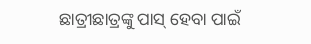ଛାତ୍ରୀଛାତ୍ରଙ୍କୁ ପାସ୍ ହେବା ପାଇଁ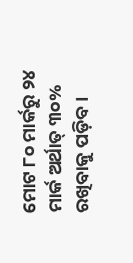ମୋଟ ୮୦ ମାର୍କରୁ ୨୪ ମାର୍କ ଅର୍ଥାତ୍ ୩୦% ରଖିବାକୁ ପଡ଼ିବ ।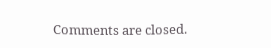Comments are closed.